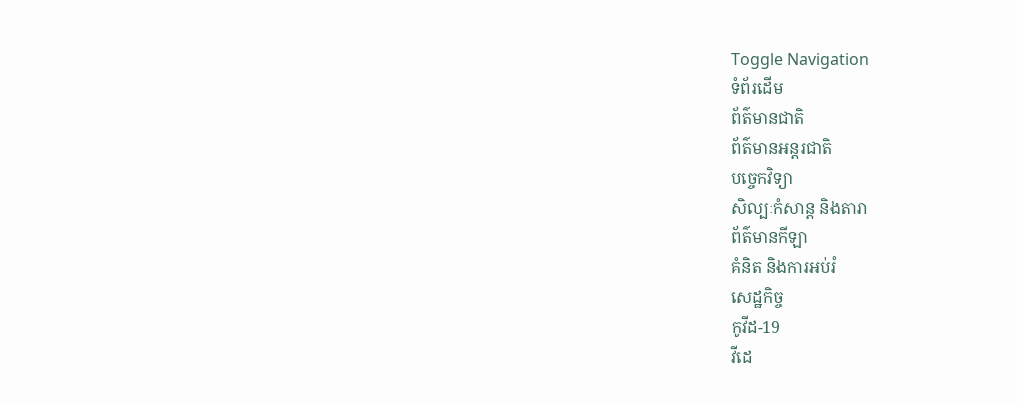Toggle Navigation
ទំព័រដើម
ព័ត៌មានជាតិ
ព័ត៌មានអន្តរជាតិ
បច្ចេកវិទ្យា
សិល្បៈកំសាន្ត និងតារា
ព័ត៌មានកីឡា
គំនិត និងការអប់រំ
សេដ្ឋកិច្ច
កូវីដ-19
វីដេ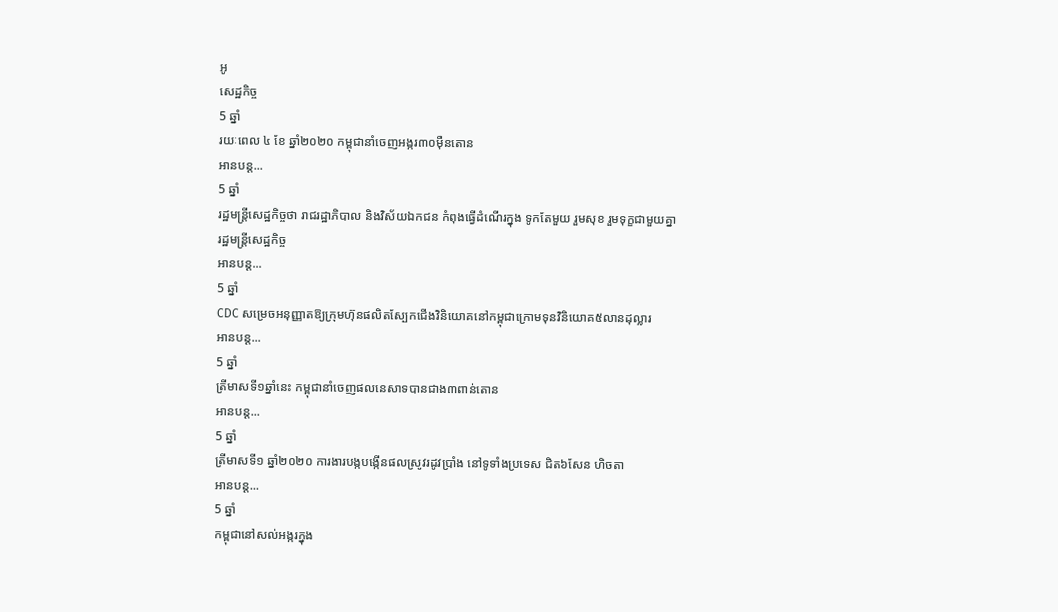អូ
សេដ្ឋកិច្ច
5 ឆ្នាំ
រយៈពេល ៤ ខែ ឆ្នាំ២០២០ កម្ពុជានាំចេញអង្ករ៣០ម៉ឺនតោន
អានបន្ត...
5 ឆ្នាំ
រដ្ឋមន្រ្តីសេដ្ឋកិច្ចថា រាជរដ្ឋាភិបាល និងវិស័យឯកជន កំពុងធ្វើដំណើរក្នុង ទូកតែមួយ រួមសុខ រួមទុក្ខជាមួយគ្នា
រដ្ឋមន្រ្តីសេដ្ឋកិច្ច
អានបន្ត...
5 ឆ្នាំ
CDC សម្រេចអនុញ្ញាតឱ្យក្រុមហ៊ុនផលិតស្បែកជើងវិនិយោគនៅកម្ពុជាក្រោមទុនវិនិយោគ៥លានដុល្លារ
អានបន្ត...
5 ឆ្នាំ
ត្រីមាសទី១ឆ្នាំនេះ កម្ពុជានាំចេញផលនេសាទបានជាង៣ពាន់តោន
អានបន្ត...
5 ឆ្នាំ
ត្រីមាសទី១ ឆ្នាំ២០២០ ការងារបង្កបង្កើនផលស្រូវរដូវប្រាំង នៅទូទាំងប្រទេស ជិត៦សែន ហិចតា
អានបន្ត...
5 ឆ្នាំ
កម្ពុជានៅសល់អង្ករក្នុង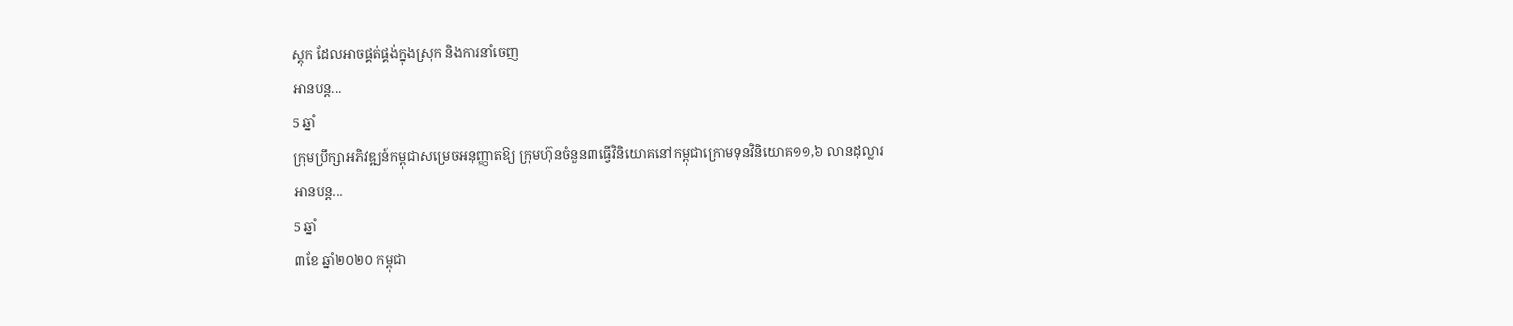ស្តុក ដែលអាចផ្គត់ផ្គង់ក្នុងស្រុក និងការនាំចេញ
អានបន្ត...
5 ឆ្នាំ
ក្រុមប្រឹក្សាអភិវឌ្ឍន៍កម្ពុជាសម្រេចអនុញ្ញាតឱ្យ ក្រុមហ៊ុនចំនួន៣ធ្វើវិនិយោគនៅកម្ពុជាក្រោមទុនវិនិយោគ១១,៦ លានដុល្លារ
អានបន្ត...
5 ឆ្នាំ
៣ខែ ឆ្នាំ២០២០ កម្ពុជា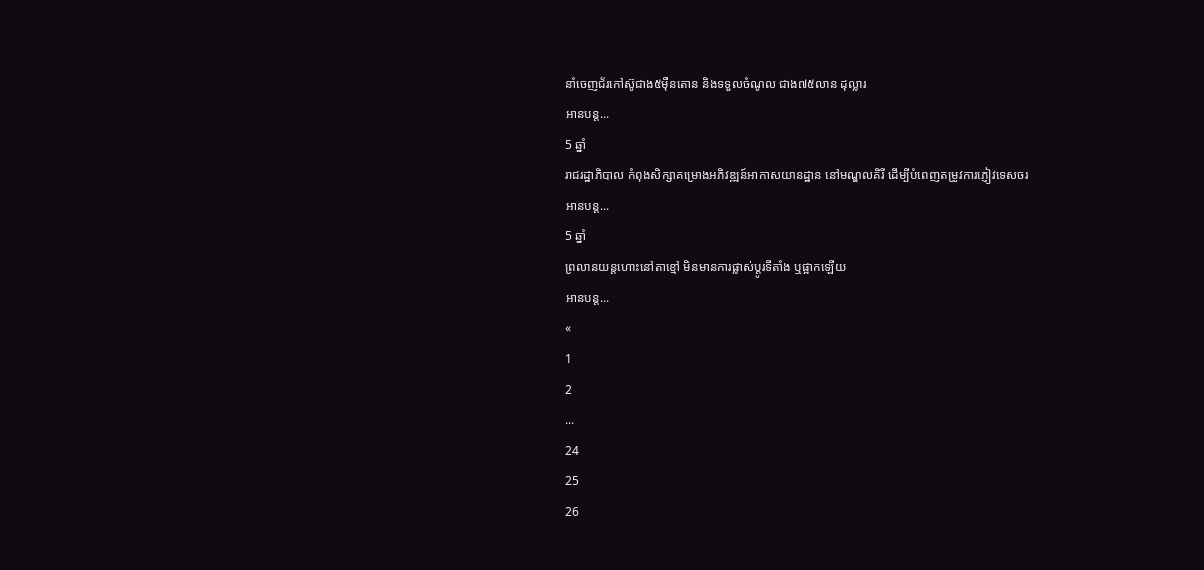នាំចេញជ័រកៅស៊ូជាង៥ម៉ឺនតោន និងទទួលចំណូល ជាង៧៥លាន ដុល្លារ
អានបន្ត...
5 ឆ្នាំ
រាជរដ្ឋាភិបាល កំពុងសិក្សាគម្រោងអភិវឌ្ឍន៍អាកាសយានដ្ឋាន នៅមណ្ឌលគិរី ដេីម្បីបំពេញតម្រូវការភ្ញៀវទេសចរ
អានបន្ត...
5 ឆ្នាំ
ព្រលានយន្តហោះនៅតាខ្មៅ មិនមានការផ្លាស់ប្តូរទីតាំង ឬផ្អាកឡើយ
អានបន្ត...
«
1
2
...
24
25
26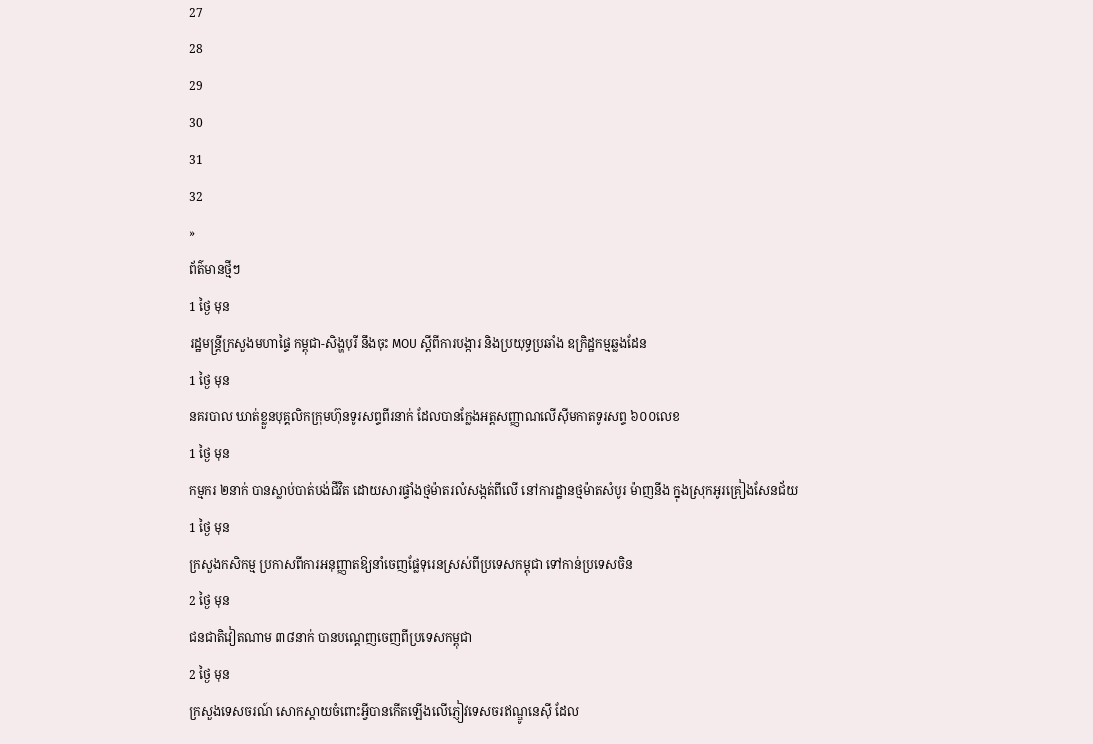27
28
29
30
31
32
»
ព័ត៌មានថ្មីៗ
1 ថ្ងៃ មុន
រដ្ឋមន្ដ្រីក្រសួងមហាផ្ទៃ កម្ពុជា-សិង្ហបុរី នឹងចុះ MOU ស្តីពីការបង្ការ និងប្រយុទ្ធប្រឆាំង ឧក្រិដ្ឋកម្មឆ្លងដែន
1 ថ្ងៃ មុន
នគរបាល ឃាត់ខ្លួនបុគ្គលិកក្រុមហ៊ុនទូរសព្ទពីរនាក់ ដែលបានក្លែងអត្តសញ្ញាណលើស៊ីមកាតទូរសព្ទ ៦០០លេខ
1 ថ្ងៃ មុន
កម្មករ ២នាក់ បានស្លាប់បាត់បង់ជីវិត ដោយសារផ្ទាំងថ្មម៉ាតរលំសង្កត់ពីលើ នៅការដ្ឋានថ្មម៉ាតសំបូរ ម៉ាញនីង ក្នុងស្រុកអូរគ្រៀងសែនជ័យ
1 ថ្ងៃ មុន
ក្រសួងកសិកម្ម ប្រកាសពីការអនុញ្ញាតឱ្យនាំចេញផ្លែទុរេនស្រស់ពីប្រទេសកម្ពុជា ទៅកាន់ប្រទេសចិន
2 ថ្ងៃ មុន
ជនជាតិវៀតណាម ៣៨នាក់ បានបណ្ដេញចេញពីប្រទេសកម្ពុជា
2 ថ្ងៃ មុន
ក្រសួងទេសចរណ៍ សោកស្ដាយចំពោះអ្វីបានកើតឡើងលើភ្ញៀវទេសចរឥណ្ឌូនេស៊ី ដែល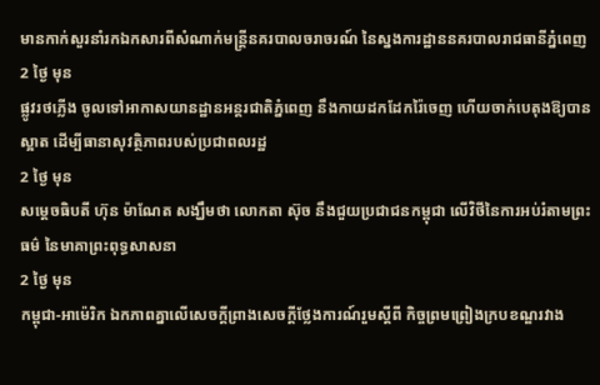មានកាក់សួរនាំរកឯកសារពីសំណាក់មន្ដ្រីនគរបាលចរាចរណ៍ នៃស្នងការដ្ឋាននគរបាលរាជធានីភ្នំពេញ
2 ថ្ងៃ មុន
ផ្លូវរថភ្លើង ចូលទៅអាកាសយានដ្ឋានអន្តរជាតិភ្នំពេញ នឹងកាយដកដែករ៉ៃចេញ ហើយចាក់បេតុងឱ្យបានស្អាត ដើម្បីធានាសុវត្ថិភាពរបស់ប្រជាពលរដ្ឋ
2 ថ្ងៃ មុន
សម្តេចធិបតី ហ៊ុន ម៉ាណែត សង្ឃឹមថា លោកតា ស៊ុច នឹងជួយប្រជាជនកម្ពុជា លើវិថីនៃការអប់រំតាមព្រះធម៌ នៃមាគាព្រះពុទ្ធសាសនា
2 ថ្ងៃ មុន
កម្ពុជា-អាម៉េរិក ឯកភាពគ្នាលើសេចក្តីព្រាងសេចក្តីថ្លែងការណ៍រួមស្តីពី កិច្ចព្រមព្រៀងក្របខណ្ឌរវាង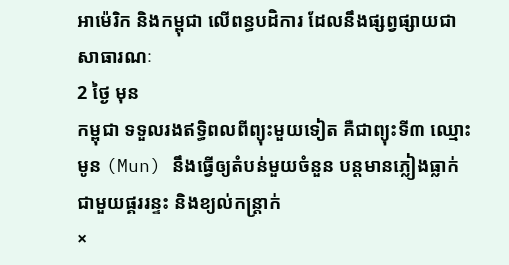អាម៉េរិក និងកម្ពុជា លើពន្ធបដិការ ដែលនឹងផ្សព្វផ្សាយជាសាធារណៈ
2 ថ្ងៃ មុន
កម្ពុជា ទទួលរងឥទ្ធិពលពីព្យុះមួយទៀត គឺជាព្យុះទី៣ ឈ្មោះ មូន (Mun) នឹងធ្វើឲ្យតំបន់មួយចំនួន បន្តមានភ្លៀងធ្លាក់ ជាមួយផ្គររន្ទះ និងខ្យល់កន្ត្រាក់
×